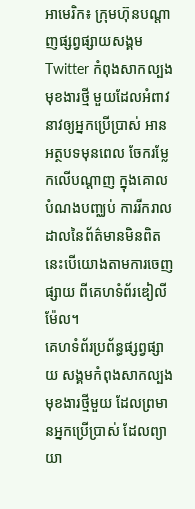អាមេរិក៖ ក្រុមហ៊ុនបណ្តាញផ្សព្វផ្សាយសង្គម Twitter កំពុងសាកល្បងមុខងារថ្មី មួយដែលអំពាវនាវឲ្យអ្នកប្រើប្រាស់ អានអត្ថបទមុនពេល ចែករម្លែកលើបណ្តាញ ក្នុងគោលបំណងបញ្ឈប់ ការរីករាលដាលនៃព័ត៌មានមិនពិត នេះបើយោងតាមការចេញផ្សាយ ពីគេហទំព័រឌៀលីម៉ែល។
គេហទំព័រប្រព័ន្ធផ្សព្វផ្សាយ សង្គមកំពុងសាកល្បងមុខងារថ្មីមួយ ដែលព្រមានអ្នកប្រើប្រាស់ ដែលព្យាយា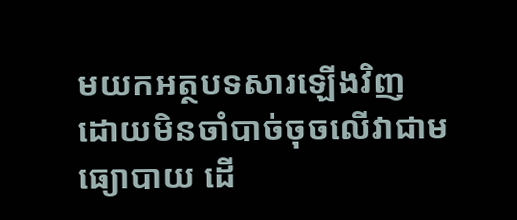មយកអត្ថបទសារឡើងវិញ ដោយមិនចាំបាច់ចុចលើវាជាមធ្យោបាយ ដើ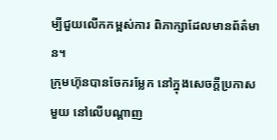ម្បីជួយលើកកម្ពស់ការ ពិភាក្សាដែលមានព័ត៌មាន។
ក្រុមហ៊ុនបានចែករម្លែក នៅក្នុងសេចក្តីប្រកាសមួយ នៅលើបណ្តាញ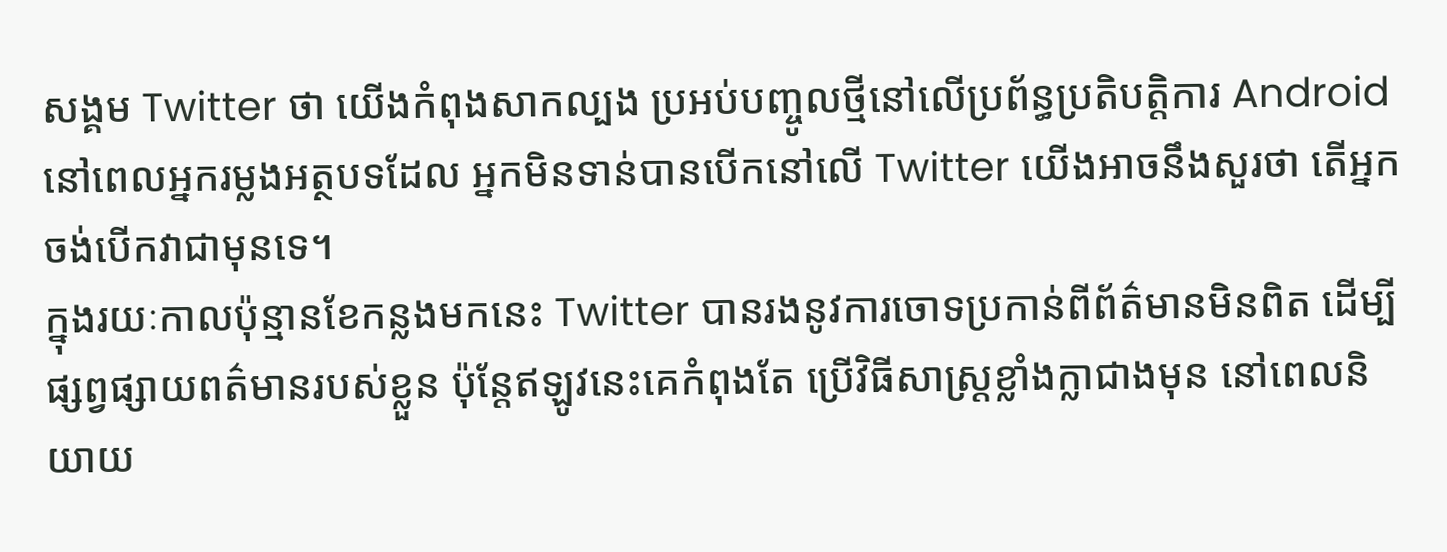សង្គម Twitter ថា យើងកំពុងសាកល្បង ប្រអប់បញ្ចូលថ្មីនៅលើប្រព័ន្ធប្រតិបត្តិការ Android នៅពេលអ្នករម្លងអត្ថបទដែល អ្នកមិនទាន់បានបើកនៅលើ Twitter យើងអាចនឹងសួរថា តើអ្នកចង់បើកវាជាមុនទេ។
ក្នុងរយៈកាលប៉ុន្មានខែកន្លងមកនេះ Twitter បានរងនូវការចោទប្រកាន់ពីព័ត៌មានមិនពិត ដើម្បីផ្សព្វផ្សាយពត៌មានរបស់ខ្លួន ប៉ុន្តែឥឡូវនេះគេកំពុងតែ ប្រើវិធីសាស្រ្តខ្លាំងក្លាជាងមុន នៅពេលនិយាយ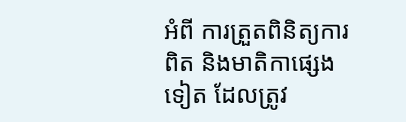អំពី ការត្រួតពិនិត្យការពិត និងមាតិកាផ្សេងទៀត ដែលត្រូវ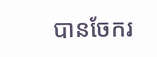បានចែករ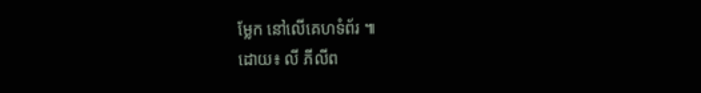ម្លែក នៅលើគេហទំព័រ ៕
ដោយ៖ លី ភីលីព